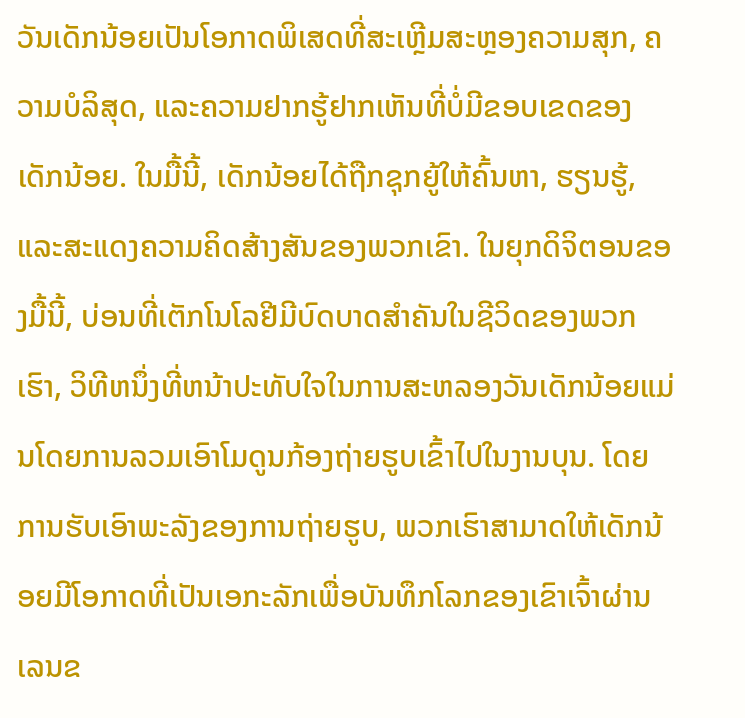ວັນເດັກນ້ອຍເປັນໂອກາດພິເສດທີ່ສະເຫຼີມສະຫຼອງຄວາມສຸກ, ຄວາມບໍລິສຸດ, ແລະຄວາມຢາກຮູ້ຢາກເຫັນທີ່ບໍ່ມີຂອບເຂດຂອງເດັກນ້ອຍ. ໃນມື້ນີ້, ເດັກນ້ອຍໄດ້ຖືກຊຸກຍູ້ໃຫ້ຄົ້ນຫາ, ຮຽນຮູ້, ແລະສະແດງຄວາມຄິດສ້າງສັນຂອງພວກເຂົາ. ໃນຍຸກດິຈິຕອນຂອງມື້ນີ້, ບ່ອນທີ່ເຕັກໂນໂລຢີມີບົດບາດສໍາຄັນໃນຊີວິດຂອງພວກເຮົາ, ວິທີຫນຶ່ງທີ່ຫນ້າປະທັບໃຈໃນການສະຫລອງວັນເດັກນ້ອຍແມ່ນໂດຍການລວມເອົາໂມດູນກ້ອງຖ່າຍຮູບເຂົ້າໄປໃນງານບຸນ. ໂດຍການຮັບເອົາພະລັງຂອງການຖ່າຍຮູບ, ພວກເຮົາສາມາດໃຫ້ເດັກນ້ອຍມີໂອກາດທີ່ເປັນເອກະລັກເພື່ອບັນທຶກໂລກຂອງເຂົາເຈົ້າຜ່ານເລນຂ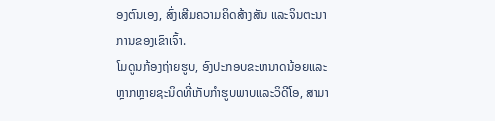ອງຕົນເອງ, ສົ່ງເສີມຄວາມຄິດສ້າງສັນ ແລະຈິນຕະນາການຂອງເຂົາເຈົ້າ.
ໂມດູນກ້ອງຖ່າຍຮູບ, ອົງປະກອບຂະຫນາດນ້ອຍແລະຫຼາກຫຼາຍຊະນິດທີ່ເກັບກໍາຮູບພາບແລະວິດີໂອ, ສາມາ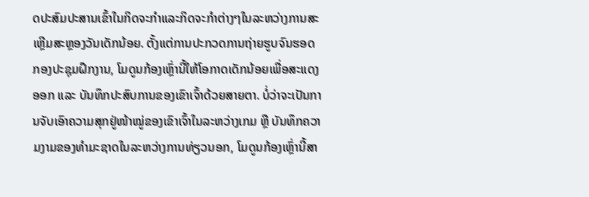ດປະສົມປະສານເຂົ້າໃນກິດຈະກໍາແລະກິດຈະກໍາຕ່າງໆໃນລະຫວ່າງການສະເຫຼີມສະຫຼອງວັນເດັກນ້ອຍ. ຕັ້ງແຕ່ການປະກວດການຖ່າຍຮູບຈົນຮອດກອງປະຊຸມຝຶກງານ, ໂມດູນກ້ອງເຫຼົ່ານີ້ໃຫ້ໂອກາດເດັກນ້ອຍເພື່ອສະແດງອອກ ແລະ ບັນທຶກປະສົບການຂອງເຂົາເຈົ້າດ້ວຍສາຍຕາ. ບໍ່ວ່າຈະເປັນການຈັບເອົາຄວາມສຸກຢູ່ໜ້າໝູ່ຂອງເຂົາເຈົ້າໃນລະຫວ່າງເກມ ຫຼື ບັນທຶກຄວາມງາມຂອງທຳມະຊາດໃນລະຫວ່າງການທ່ຽວນອກ, ໂມດູນກ້ອງເຫຼົ່ານີ້ສາ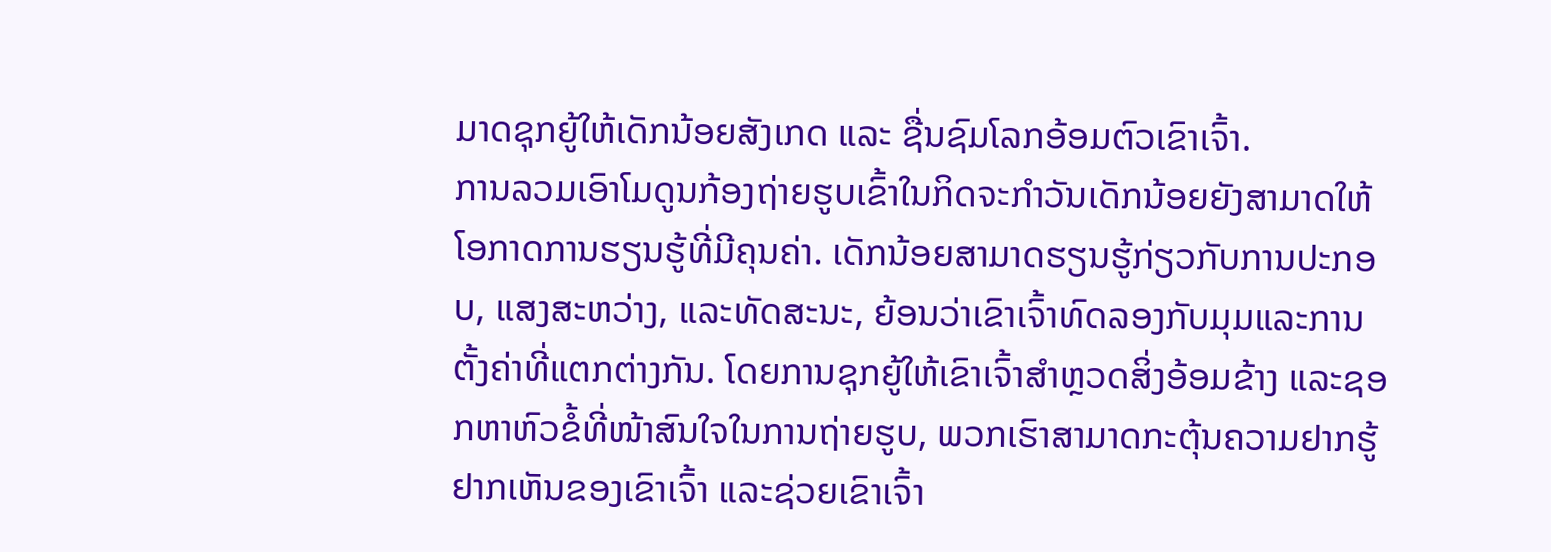ມາດຊຸກຍູ້ໃຫ້ເດັກນ້ອຍສັງເກດ ແລະ ຊື່ນຊົມໂລກອ້ອມຕົວເຂົາເຈົ້າ.
ການລວມເອົາໂມດູນກ້ອງຖ່າຍຮູບເຂົ້າໃນກິດຈະກໍາວັນເດັກນ້ອຍຍັງສາມາດໃຫ້ໂອກາດການຮຽນຮູ້ທີ່ມີຄຸນຄ່າ. ເດັກນ້ອຍສາມາດຮຽນຮູ້ກ່ຽວກັບການປະກອບ, ແສງສະຫວ່າງ, ແລະທັດສະນະ, ຍ້ອນວ່າເຂົາເຈົ້າທົດລອງກັບມຸມແລະການຕັ້ງຄ່າທີ່ແຕກຕ່າງກັນ. ໂດຍການຊຸກຍູ້ໃຫ້ເຂົາເຈົ້າສຳຫຼວດສິ່ງອ້ອມຂ້າງ ແລະຊອກຫາຫົວຂໍ້ທີ່ໜ້າສົນໃຈໃນການຖ່າຍຮູບ, ພວກເຮົາສາມາດກະຕຸ້ນຄວາມຢາກຮູ້ຢາກເຫັນຂອງເຂົາເຈົ້າ ແລະຊ່ວຍເຂົາເຈົ້າ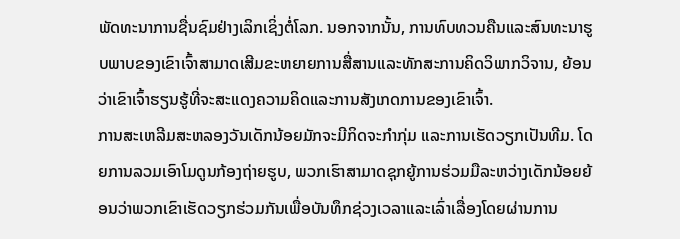ພັດທະນາການຊື່ນຊົມຢ່າງເລິກເຊິ່ງຕໍ່ໂລກ. ນອກຈາກນັ້ນ, ການທົບທວນຄືນແລະສົນທະນາຮູບພາບຂອງເຂົາເຈົ້າສາມາດເສີມຂະຫຍາຍການສື່ສານແລະທັກສະການຄິດວິພາກວິຈານ, ຍ້ອນວ່າເຂົາເຈົ້າຮຽນຮູ້ທີ່ຈະສະແດງຄວາມຄິດແລະການສັງເກດການຂອງເຂົາເຈົ້າ.
ການສະເຫລີມສະຫລອງວັນເດັກນ້ອຍມັກຈະມີກິດຈະກໍາກຸ່ມ ແລະການເຮັດວຽກເປັນທີມ. ໂດຍການລວມເອົາໂມດູນກ້ອງຖ່າຍຮູບ, ພວກເຮົາສາມາດຊຸກຍູ້ການຮ່ວມມືລະຫວ່າງເດັກນ້ອຍຍ້ອນວ່າພວກເຂົາເຮັດວຽກຮ່ວມກັນເພື່ອບັນທຶກຊ່ວງເວລາແລະເລົ່າເລື່ອງໂດຍຜ່ານການ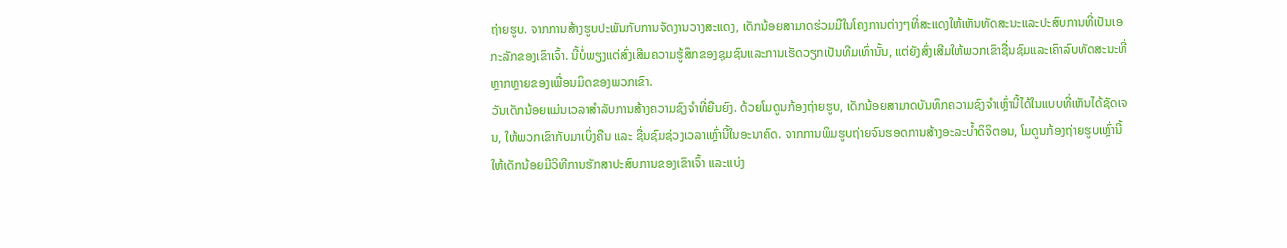ຖ່າຍຮູບ. ຈາກການສ້າງຮູບປະພັນກັບການຈັດງານວາງສະແດງ, ເດັກນ້ອຍສາມາດຮ່ວມມືໃນໂຄງການຕ່າງໆທີ່ສະແດງໃຫ້ເຫັນທັດສະນະແລະປະສົບການທີ່ເປັນເອກະລັກຂອງເຂົາເຈົ້າ. ນີ້ບໍ່ພຽງແຕ່ສົ່ງເສີມຄວາມຮູ້ສຶກຂອງຊຸມຊົນແລະການເຮັດວຽກເປັນທີມເທົ່ານັ້ນ, ແຕ່ຍັງສົ່ງເສີມໃຫ້ພວກເຂົາຊື່ນຊົມແລະເຄົາລົບທັດສະນະທີ່ຫຼາກຫຼາຍຂອງເພື່ອນມິດຂອງພວກເຂົາ.
ວັນເດັກນ້ອຍແມ່ນເວລາສໍາລັບການສ້າງຄວາມຊົງຈໍາທີ່ຍືນຍົງ. ດ້ວຍໂມດູນກ້ອງຖ່າຍຮູບ, ເດັກນ້ອຍສາມາດບັນທຶກຄວາມຊົງຈໍາເຫຼົ່ານີ້ໄດ້ໃນແບບທີ່ເຫັນໄດ້ຊັດເຈນ, ໃຫ້ພວກເຂົາກັບມາເບິ່ງຄືນ ແລະ ຊື່ນຊົມຊ່ວງເວລາເຫຼົ່ານີ້ໃນອະນາຄົດ. ຈາກການພິມຮູບຖ່າຍຈົນຮອດການສ້າງອະລະບໍ້າດິຈິຕອນ, ໂມດູນກ້ອງຖ່າຍຮູບເຫຼົ່ານີ້ໃຫ້ເດັກນ້ອຍມີວິທີການຮັກສາປະສົບການຂອງເຂົາເຈົ້າ ແລະແບ່ງ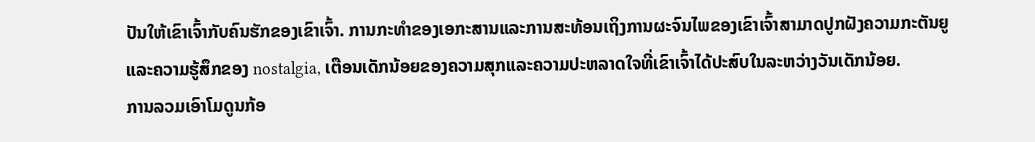ປັນໃຫ້ເຂົາເຈົ້າກັບຄົນຮັກຂອງເຂົາເຈົ້າ. ການກະທໍາຂອງເອກະສານແລະການສະທ້ອນເຖິງການຜະຈົນໄພຂອງເຂົາເຈົ້າສາມາດປູກຝັງຄວາມກະຕັນຍູແລະຄວາມຮູ້ສຶກຂອງ nostalgia, ເຕືອນເດັກນ້ອຍຂອງຄວາມສຸກແລະຄວາມປະຫລາດໃຈທີ່ເຂົາເຈົ້າໄດ້ປະສົບໃນລະຫວ່າງວັນເດັກນ້ອຍ.
ການລວມເອົາໂມດູນກ້ອ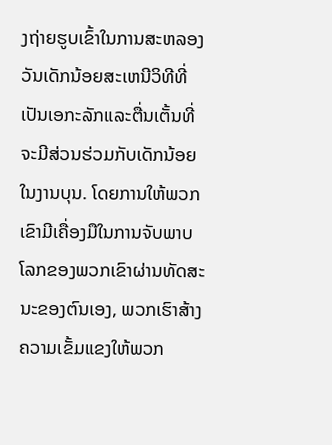ງຖ່າຍຮູບເຂົ້າໃນການສະຫລອງວັນເດັກນ້ອຍສະເຫນີວິທີທີ່ເປັນເອກະລັກແລະຕື່ນເຕັ້ນທີ່ຈະມີສ່ວນຮ່ວມກັບເດັກນ້ອຍໃນງານບຸນ. ໂດຍການໃຫ້ພວກເຂົາມີເຄື່ອງມືໃນການຈັບພາບໂລກຂອງພວກເຂົາຜ່ານທັດສະນະຂອງຕົນເອງ, ພວກເຮົາສ້າງຄວາມເຂັ້ມແຂງໃຫ້ພວກ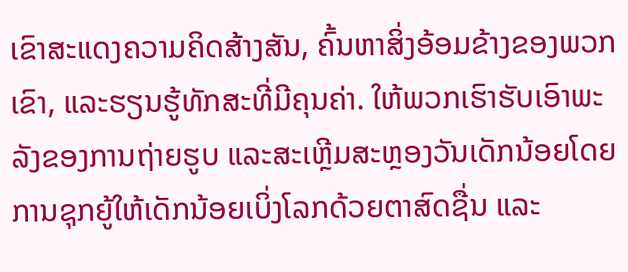ເຂົາສະແດງຄວາມຄິດສ້າງສັນ, ຄົ້ນຫາສິ່ງອ້ອມຂ້າງຂອງພວກເຂົາ, ແລະຮຽນຮູ້ທັກສະທີ່ມີຄຸນຄ່າ. ໃຫ້ພວກເຮົາຮັບເອົາພະລັງຂອງການຖ່າຍຮູບ ແລະສະເຫຼີມສະຫຼອງວັນເດັກນ້ອຍໂດຍການຊຸກຍູ້ໃຫ້ເດັກນ້ອຍເບິ່ງໂລກດ້ວຍຕາສົດຊື່ນ ແລະ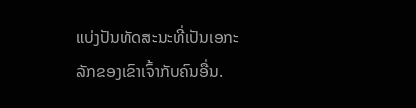ແບ່ງປັນທັດສະນະທີ່ເປັນເອກະລັກຂອງເຂົາເຈົ້າກັບຄົນອື່ນ.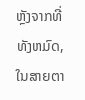ຫຼັງຈາກທີ່ທັງຫມົດ, ໃນສາຍຕາ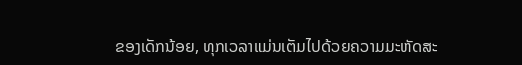ຂອງເດັກນ້ອຍ, ທຸກເວລາແມ່ນເຕັມໄປດ້ວຍຄວາມມະຫັດສະ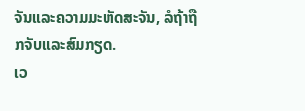ຈັນແລະຄວາມມະຫັດສະຈັນ, ລໍຖ້າຖືກຈັບແລະສົມກຽດ.
ເວ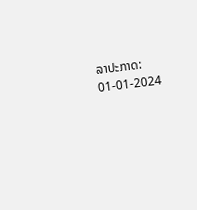ລາປະກາດ: 01-01-2024